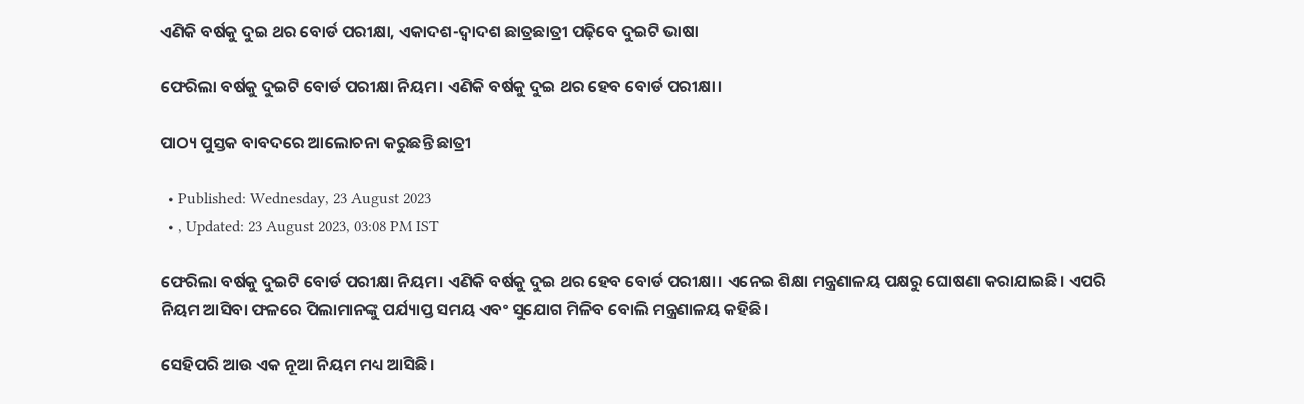ଏଣିକି ବର୍ଷକୁ ଦୁଇ ଥର ବୋର୍ଡ ପରୀକ୍ଷା, ଏକାଦଶ-ଦ୍ୱାଦଶ ଛାତ୍ରଛାତ୍ରୀ ପଢ଼ିବେ ଦୁଇଟି ଭାଷା

ଫେରିଲା ବର୍ଷକୁ ଦୁଇଟି ବୋର୍ଡ ପରୀକ୍ଷା ନିୟମ। ଏଣିକି ବର୍ଷକୁ ଦୁଇ ଥର ହେବ ବୋର୍ଡ ପରୀକ୍ଷା।

ପାଠ୍ୟ ପୁସ୍ତକ ବାବଦରେ ଆଲୋଚନା କରୁଛନ୍ତି ଛାତ୍ରୀ

  • Published: Wednesday, 23 August 2023
  • , Updated: 23 August 2023, 03:08 PM IST

ଫେରିଲା ବର୍ଷକୁ ଦୁଇଟି ବୋର୍ଡ ପରୀକ୍ଷା ନିୟମ। ଏଣିକି ବର୍ଷକୁ ଦୁଇ ଥର ହେବ ବୋର୍ଡ ପରୀକ୍ଷା। ଏନେଇ ଶିକ୍ଷା ମନ୍ତ୍ରଣାଳୟ ପକ୍ଷରୁ ଘୋଷଣା କରାଯାଇଛି। ଏପରି ନିୟମ ଆସିବା ଫଳରେ ପିଲାମାନଙ୍କୁ ପର୍ଯ୍ୟାପ୍ତ ସମୟ ଏବଂ ସୁଯୋଗ ମିଳିବ ବୋଲି ମନ୍ତ୍ରଣାଳୟ କହିଛି।

ସେହିପରି ଆଉ ଏକ ନୂଆ ନିୟମ ମଧ୍ୟ ଆସିଛି।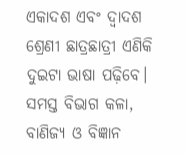ଏକାଦଶ ଏବଂ ଦ୍ୱାଦଶ ଶ୍ରେଣୀ ଛାତ୍ରଛାତ୍ରୀ ଏଣିକି ଦୁଇଟା ଭାଷା ପଢ଼ିବେ। ସମସ୍ତ ବିଭାଗ କଳା, ବାଣିଜ୍ୟ ଓ ବିଜ୍ଞାନ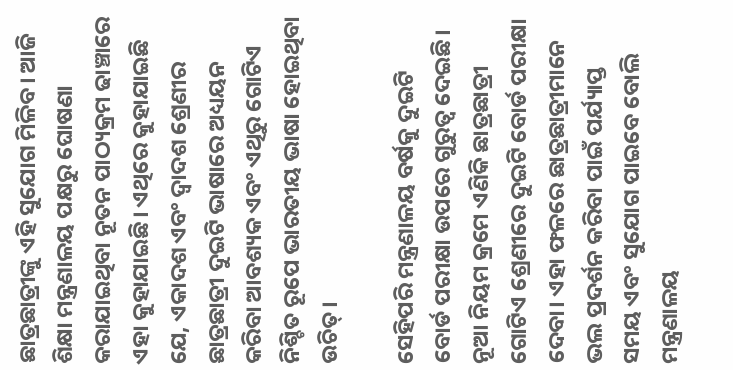ଛାତ୍ରଛାତ୍ରୀଙ୍କୁ ଏହି ସୁଯୋଗ ମିଳିବ। ଆଜି ଶିକ୍ଷା ମନ୍ତ୍ରଣାଳୟ ପକ୍ଷରୁ ଘୋଷଣା କରାଯାଇଥିବା ନୂତନ ପାଠ୍ୟକ୍ରମ ଢାଞ୍ଚାରେ ଏହା କୁହାଯାଇଛି। ଏଥିରେ କୁହାଯାଇଛି ଯେ, ଏକାଦଶ ଏବଂ ଦ୍ୱାଦଶ ଶ୍ରେଣୀର ଛାତ୍ରଛାତ୍ରୀ ଦୁଇଟି ଭାଷାରେ ଅଧ୍ୟୟନ କରିବା ଆବଶ୍ୟକ ଏବଂ ଏଥିରୁ ଗୋଟିଏ ନିଶ୍ଚିତ ରୂପେ ଭାରତୀୟ ଭାଷା ହୋଇଥିବା ଉଚିତ୍।

ସେହିପରି ମନ୍ତ୍ରଣାଳୟ ବର୍ଷକୁ ଦୁଇଟି ବୋର୍ଡ ପରୀକ୍ଷା ଉପରେ ଗୁରୁତ୍ୱ ଦେଇଛି। ନୂଆ ନିୟମ କ୍ରମେ ଏଣିକି ଛାତ୍ରଛାତ୍ରୀ ଗୋଟିଏ ଶ୍ରେଣୀରେ ଦୁଇଟି ବୋର୍ଡ ପରୀକ୍ଷା ଦେବା। ଏହା ଫଳରେ ଛାତ୍ରଛାତ୍ରୀମାନେ ଭଲ ପ୍ରଦର୍ଶନ କରିବା ପାଇଁ ପର୍ଯ୍ୟାପ୍ତ ସମୟ ଏବଂ ସୁଯୋଗ ପାଇବେ ବୋଲି ମନ୍ତ୍ରଣାଳୟ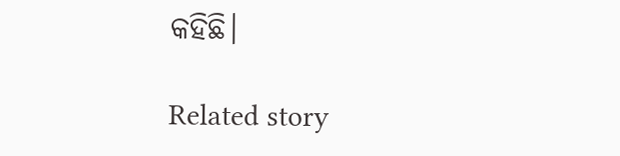କହିଛି।

Related story